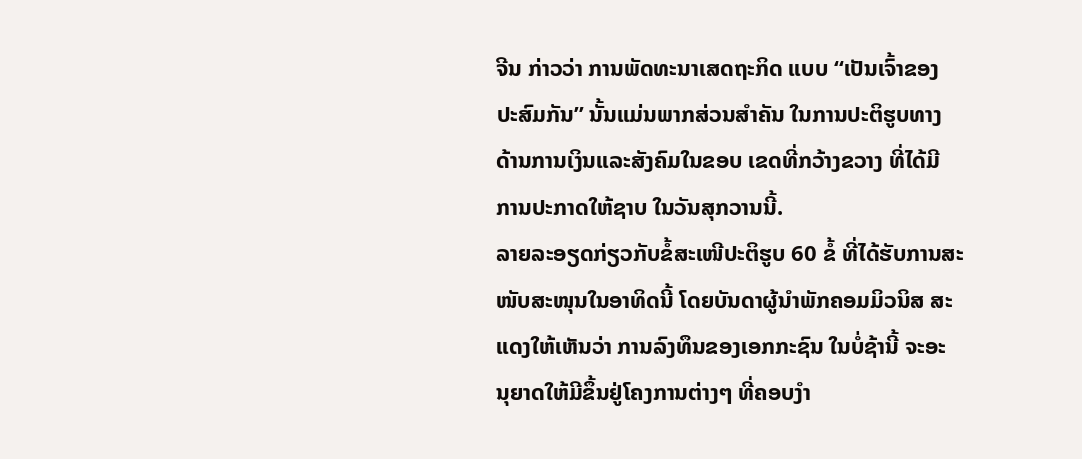ຈີນ ກ່າວວ່າ ການພັດທະນາເສດຖະກິດ ແບບ “ເປັນເຈົ້າຂອງ
ປະສົມກັນ” ນັ້ນແມ່ນພາກສ່ວນສຳຄັນ ໃນການປະຕິຮູບທາງ
ດ້ານການເງິນແລະສັງຄົມໃນຂອບ ເຂດທີ່ກວ້າງຂວາງ ທີ່ໄດ້ມີ
ການປະກາດໃຫ້ຊາບ ໃນວັນສຸກວານນີ້.
ລາຍລະອຽດກ່ຽວກັບຂໍ້ສະເໜີປະຕິຮູບ 60 ຂໍ້ ທີ່ໄດ້ຮັບການສະ
ໜັບສະໜຸນໃນອາທິດນີ້ ໂດຍບັນດາຜູ້ນໍາພັກຄອມມິວນິສ ສະ
ແດງໃຫ້ເຫັນວ່າ ການລົງທຶນຂອງເອກກະຊົນ ໃນບໍ່ຊ້ານີ້ ຈະອະ
ນຸຍາດໃຫ້ມີຂຶ້ນຢູ່ໂຄງການຕ່າງໆ ທີ່ຄອບງຳ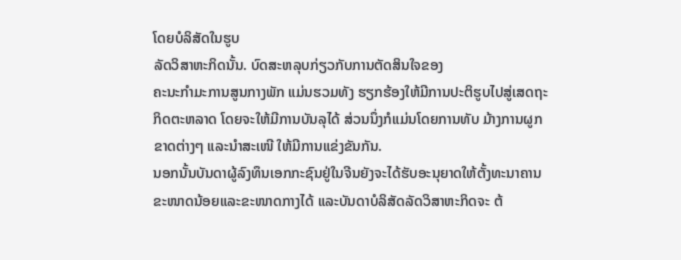ໂດຍບໍລິສັດໃນຮູບ
ລັດວິສາຫະກິດນັ້ນ. ບົດສະຫລຸບກ່ຽວກັບການຕັດສິນໃຈຂອງ
ຄະນະກຳມະການສູນກາງພັກ ແມ່ນຮວມທັງ ຮຽກຮ້ອງໃຫ້ມີການປະຕິຮູບໄປສູ່ເສດຖະ
ກິດຕະຫລາດ ໂດຍຈະໃຫ້ມີການບັນລຸໄດ້ ສ່ວນນຶ່ງກໍແມ່ນໂດຍການທັບ ມ້າງການຜູກ
ຂາດຕ່າງໆ ແລະນຳສະເໜີ ໃຫ້ມີການແຂ່ງຂັນກັນ.
ນອກນັ້ນບັນດາຜູ້ລົງທຶນເອກກະຊົນຢູ່ໃນຈີນຍັງຈະໄດ້ຮັບອະນຸຍາດໃຫ້ຕັ້ງທະນາຄານ
ຂະໜາດນ້ອຍແລະຂະໜາດກາງໄດ້ ແລະບັນດາບໍລິສັດລັດວິສາຫະກິດຈະ ຕ້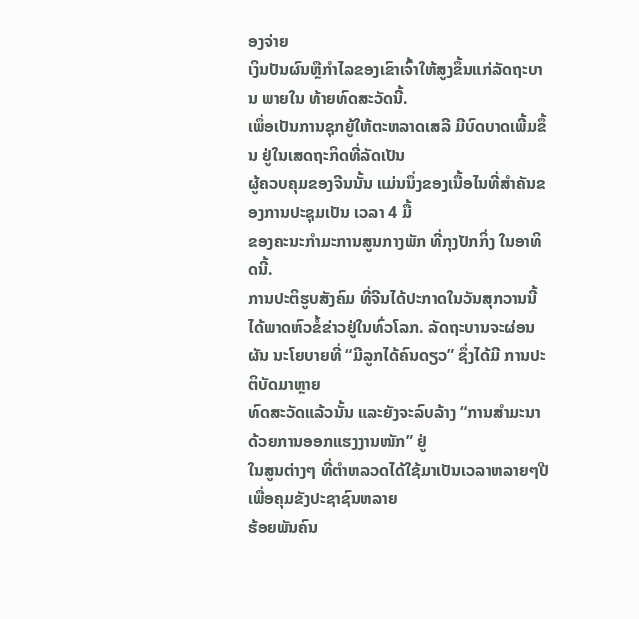ອງຈ່າຍ
ເງິນປັນຜົນຫຼືກໍາໄລຂອງເຂົາເຈົ້າໃຫ້ສູງຂຶ້ນແກ່ລັດຖະບານ ພາຍໃນ ທ້າຍທົດສະວັດນີ້.
ເພຶ່ອເປັນການຊຸກຍູ້ໃຫ້ຕະຫລາດເສລີ ມີບົດບາດເພີ້ມຂຶ້ນ ຢູ່ໃນເສດຖະກິດທີ່ລັດເປັນ
ຜູ້ຄວບຄຸມຂອງຈີນນັ້ນ ແມ່ນນຶ່ງຂອງເນື້ອໄນທີ່ສໍາຄັນຂອງການປະຊຸມເປັນ ເວລາ 4 ມື້
ຂອງຄະນະກຳມະການສູນກາງພັກ ທີ່ກຸງປັກກິ່ງ ໃນອາທິດນີ້.
ການປະຕິຮູບສັງຄົມ ທີ່ຈີນໄດ້ປະກາດໃນວັນສຸກວານນີ້ ໄດ້ພາດຫົວຂໍ້ຂ່າວຢູ່ໃນທົ່ວໂລກ. ລັດຖະບານຈະຜ່ອນຜັນ ນະໂຍບາຍທີ່ “ມີລູກໄດ້ຄົນດຽວ” ຊຶ່ງໄດ້ມີ ການປະຕິບັດມາຫຼາຍ
ທົດສະວັດແລ້ວນັ້ນ ແລະຍັງຈະລົບລ້າງ “ການສຳມະນາດ້ວຍການອອກແຮງງານໜັກ” ຢູ່
ໃນສູນຕ່າງໆ ທີ່ຕໍາຫລວດໄດ້ໃຊ້ມາເປັນເວລາຫລາຍໆປີ ເພື່ອຄຸມຂັງປະຊາຊົນຫລາຍ
ຮ້ອຍພັນຄົນ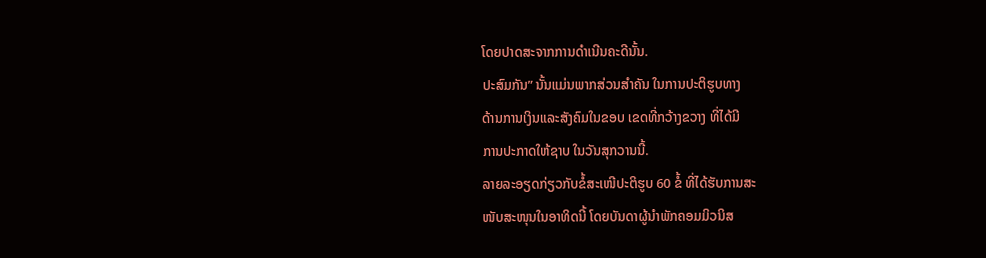ໂດຍປາດສະຈາກການດໍາເນີນຄະດີນັ້ນ.
ປະສົມກັນ” ນັ້ນແມ່ນພາກສ່ວນສຳຄັນ ໃນການປະຕິຮູບທາງ
ດ້ານການເງິນແລະສັງຄົມໃນຂອບ ເຂດທີ່ກວ້າງຂວາງ ທີ່ໄດ້ມີ
ການປະກາດໃຫ້ຊາບ ໃນວັນສຸກວານນີ້.
ລາຍລະອຽດກ່ຽວກັບຂໍ້ສະເໜີປະຕິຮູບ 60 ຂໍ້ ທີ່ໄດ້ຮັບການສະ
ໜັບສະໜຸນໃນອາທິດນີ້ ໂດຍບັນດາຜູ້ນໍາພັກຄອມມິວນິສ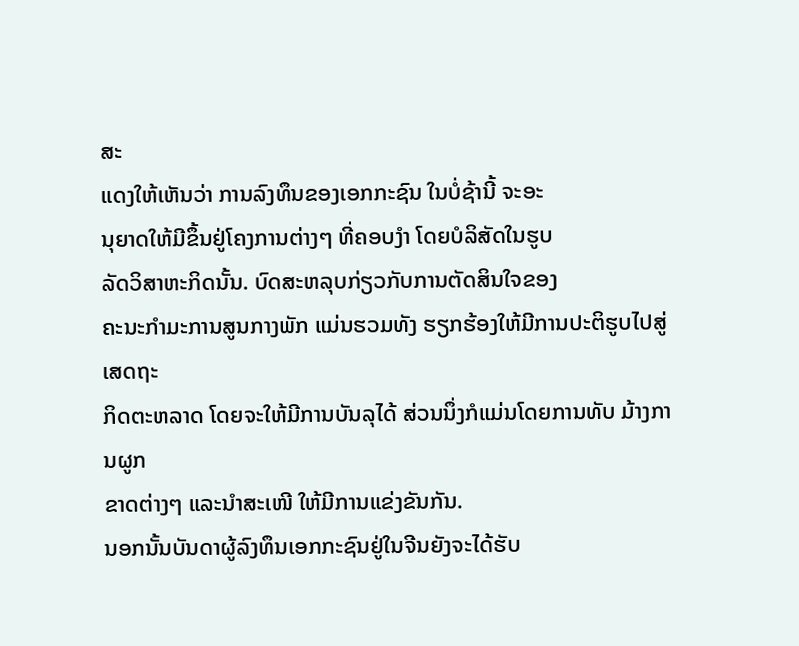ສະ
ແດງໃຫ້ເຫັນວ່າ ການລົງທຶນຂອງເອກກະຊົນ ໃນບໍ່ຊ້ານີ້ ຈະອະ
ນຸຍາດໃຫ້ມີຂຶ້ນຢູ່ໂຄງການຕ່າງໆ ທີ່ຄອບງຳ ໂດຍບໍລິສັດໃນຮູບ
ລັດວິສາຫະກິດນັ້ນ. ບົດສະຫລຸບກ່ຽວກັບການຕັດສິນໃຈຂອງ
ຄະນະກຳມະການສູນກາງພັກ ແມ່ນຮວມທັງ ຮຽກຮ້ອງໃຫ້ມີການປະຕິຮູບໄປສູ່ເສດຖະ
ກິດຕະຫລາດ ໂດຍຈະໃຫ້ມີການບັນລຸໄດ້ ສ່ວນນຶ່ງກໍແມ່ນໂດຍການທັບ ມ້າງການຜູກ
ຂາດຕ່າງໆ ແລະນຳສະເໜີ ໃຫ້ມີການແຂ່ງຂັນກັນ.
ນອກນັ້ນບັນດາຜູ້ລົງທຶນເອກກະຊົນຢູ່ໃນຈີນຍັງຈະໄດ້ຮັບ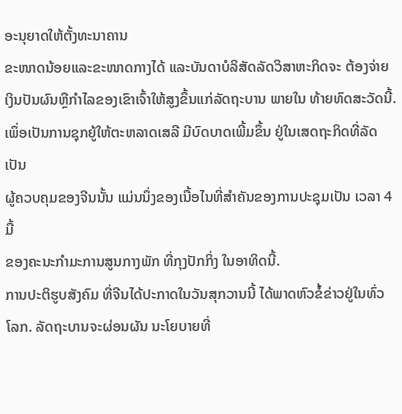ອະນຸຍາດໃຫ້ຕັ້ງທະນາຄານ
ຂະໜາດນ້ອຍແລະຂະໜາດກາງໄດ້ ແລະບັນດາບໍລິສັດລັດວິສາຫະກິດຈະ ຕ້ອງຈ່າຍ
ເງິນປັນຜົນຫຼືກໍາໄລຂອງເຂົາເຈົ້າໃຫ້ສູງຂຶ້ນແກ່ລັດຖະບານ ພາຍໃນ ທ້າຍທົດສະວັດນີ້.
ເພຶ່ອເປັນການຊຸກຍູ້ໃຫ້ຕະຫລາດເສລີ ມີບົດບາດເພີ້ມຂຶ້ນ ຢູ່ໃນເສດຖະກິດທີ່ລັດເປັນ
ຜູ້ຄວບຄຸມຂອງຈີນນັ້ນ ແມ່ນນຶ່ງຂອງເນື້ອໄນທີ່ສໍາຄັນຂອງການປະຊຸມເປັນ ເວລາ 4 ມື້
ຂອງຄະນະກຳມະການສູນກາງພັກ ທີ່ກຸງປັກກິ່ງ ໃນອາທິດນີ້.
ການປະຕິຮູບສັງຄົມ ທີ່ຈີນໄດ້ປະກາດໃນວັນສຸກວານນີ້ ໄດ້ພາດຫົວຂໍ້ຂ່າວຢູ່ໃນທົ່ວໂລກ. ລັດຖະບານຈະຜ່ອນຜັນ ນະໂຍບາຍທີ່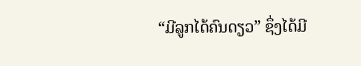“ມີລູກໄດ້ຄົນດຽວ” ຊຶ່ງໄດ້ມີ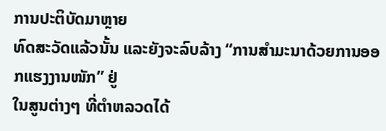ການປະຕິບັດມາຫຼາຍ
ທົດສະວັດແລ້ວນັ້ນ ແລະຍັງຈະລົບລ້າງ “ການສຳມະນາດ້ວຍການອອກແຮງງານໜັກ” ຢູ່
ໃນສູນຕ່າງໆ ທີ່ຕໍາຫລວດໄດ້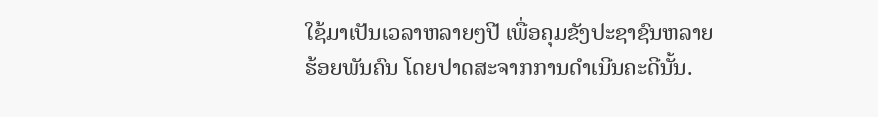ໃຊ້ມາເປັນເວລາຫລາຍໆປີ ເພື່ອຄຸມຂັງປະຊາຊົນຫລາຍ
ຮ້ອຍພັນຄົນ ໂດຍປາດສະຈາກການດໍາເນີນຄະດີນັ້ນ.